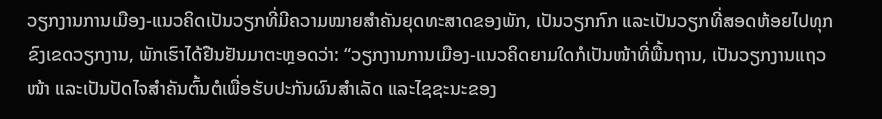ວຽກງານການເມືອງ-ແນວຄິດເປັນວຽກທີ່ມີຄວາມໝາຍສຳຄັນຍຸດທະສາດຂອງພັກ, ເປັນວຽກກົກ ແລະເປັນວຽກທີ່ສອດຫ້ອຍໄປທຸກຂົງເຂດວຽກງານ, ພັກເຮົາໄດ້ຢືນຢັນມາຕະຫຼອດວ່າ: “ວຽກງານການເມືອງ-ແນວຄິດຍາມໃດກໍເປັນໜ້າທີ່ພື້ນຖານ, ເປັນວຽກງານແຖວໜ້າ ແລະເປັນປັດໄຈສຳຄັນຕົ້ນຕໍເພື່ອຮັບປະກັນຜົນສຳເລັດ ແລະໄຊຊະນະຂອງ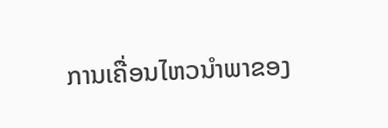ການເຄື່ອນໄຫວນຳພາຂອງ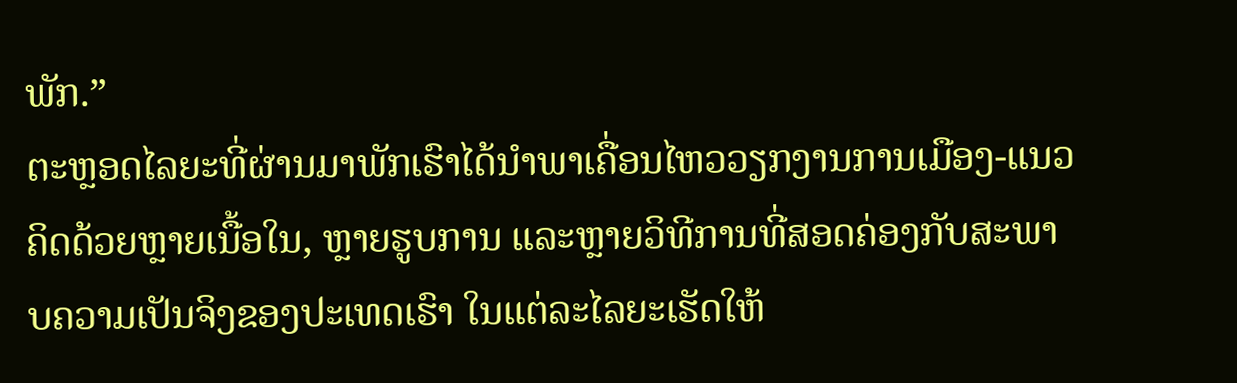ພັກ.”
ຕະຫຼອດໄລຍະທີ່ຜ່ານມາພັກເຮົາໄດ້ນຳພາເຄື່ອນໄຫວວຽກງານການເມືອງ-ແນວຄິດດ້ວຍຫຼາຍເນື້ອໃນ, ຫຼາຍຮູບການ ແລະຫຼາຍວິທີການທີ່ສອດຄ່ອງກັບສະພາບຄວາມເປັນຈິງຂອງປະເທດເຮົາ ໃນແຕ່ລະໄລຍະເຮັດໃຫ້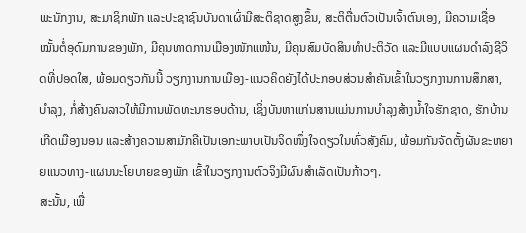ພະນັກງານ, ສະມາຊິກພັກ ແລະປະຊາຊົນບັນດາເຜົ່າມີສະຕິຊາດສູງຂຶ້ນ, ສະຕິຕື່ນຕົວເປັນເຈົ້າຕົນເອງ, ມີຄວາມເຊື່ອໝັ້ນຕໍ່ອຸດົມການຂອງພັກ, ມີຄຸນທາດການເມືອງໜັກແໜ້ນ, ມີຄຸນສົມບັດສິນທຳປະຕິວັດ ແລະມີແບບແຜນດຳລົງຊີວິດທີ່ປອດໃສ, ພ້ອມດຽວກັນນີ້ ວຽກງານການເມືອງ-ແນວຄິດຍັງໄດ້ປະກອບສ່ວນສຳຄັນເຂົ້າໃນວຽກງານການສຶກສາ, ບຳລຸງ, ກໍ່ສ້າງຄົນລາວໃຫ້ມີການພັດທະນາຮອບດ້ານ, ເຊິ່ງບັນຫາແກ່ນສານແມ່ນການບຳລຸງສ້າງນ້ຳໃຈຮັກຊາດ, ຮັກບ້ານເກີດເມືອງນອນ ແລະສ້າງຄວາມສາມັກຄີເປັນເອກະພາບເປັນຈິດໜຶ່ງໃຈດຽວໃນທົ່ວສັງຄົມ, ພ້ອມກັນຈັດຕັ້ງຜັນຂະຫຍາຍແນວທາງ-ແຜນນະໂຍບາຍຂອງພັກ ເຂົ້າໃນວຽກງານຕົວຈິງມີຜົນສຳເລັດເປັນກ້າວໆ.
ສະນັ້ນ, ເພື່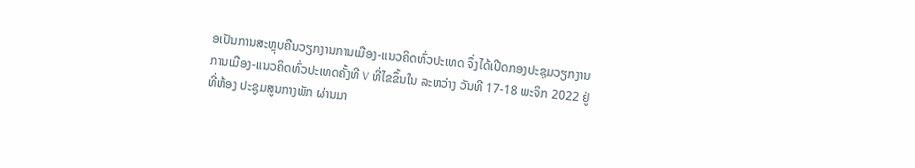ອເປັນການສະຫຼຸບຄືນວຽກງານການເມືອງ-ແນວຄິດທົ່ວປະເທດ ຈຶ່ງໄດ້ເປີດກອງປະຊຸມວຽກງານການເມືອງ-ແນວຄິດທົ່ວປະເທດຄັ້ງທີ V ທີ່ໄຂຂຶ້ນໃນ ລະຫວ່າງ ວັນທີ 17-18 ພະຈິກ 2022 ຢູ່ທີ່ຫ້ອງ ປະຊູມສູນກາງພັກ ຜ່ານມາ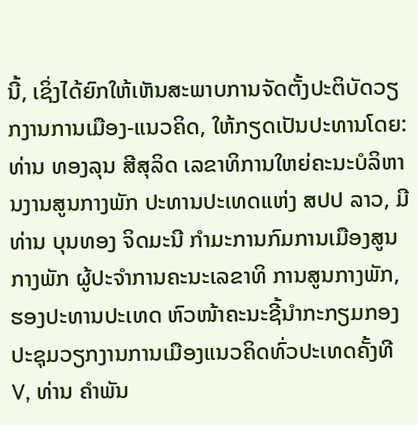ນີ້, ເຊິ່ງໄດ້ຍົກໃຫ້ເຫັນສະພາບການຈັດຕັ້ງປະຕິບັດວຽກງານການເມືອງ-ແນວຄິດ, ໃຫ້ກຽດເປັນປະທານໂດຍ: ທ່ານ ທອງລຸນ ສີສຸລິດ ເລຂາທິການໃຫຍ່ຄະນະບໍລິຫານງານສູນກາງພັກ ປະທານປະເທດແຫ່ງ ສປປ ລາວ, ມີທ່ານ ບຸນທອງ ຈິດມະນີ ກຳມະການກົມການເມືອງສູນກາງພັກ ຜູ້ປະຈຳການຄະນະເລຂາທິ ການສູນກາງພັກ, ຮອງປະທານປະເທດ ຫົວໜ້າຄະນະຊີ້ນຳກະກຽມກອງປະຊຸມວຽກງານການເມືອງແນວຄິດທົ່ວປະເທດຄັ້ງທີ V, ທ່ານ ຄຳພັນ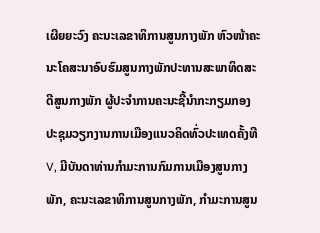ເຜີຍຍະວົງ ຄະນະເລຂາທິການສູນກາງພັກ ຫົວໜ້າຄະນະໂຄສະນາອົບຮົມສູນກາງພັກປະທານສະພາທິດສະດີສູນກາງພັກ ຜູ້ປະຈຳການຄະນະຊີ້ນຳກະກຽມກອງປະຊຸມວຽກງານການເມືອງແນວຄິດທົ່ວປະເທດຄັ້ງທີ V, ມີບັນດາທ່ານກຳມະການກົມການເມືອງສູນກາງພັກ, ຄະນະເລຂາທິການສູນກາງພັກ, ກຳມະການສູນ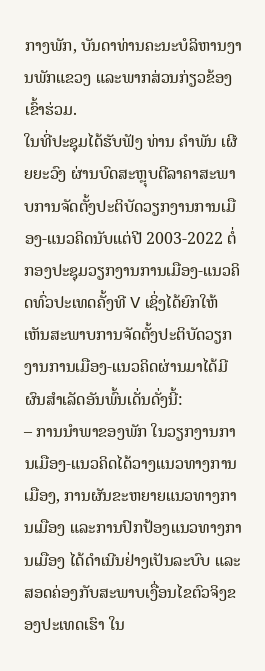ກາງພັກ, ບັນດາທ່ານຄະນະບໍລິຫານງານພັກແຂວງ ແລະພາກສ່ວນກ່ຽວຂ້ອງເຂົ້າຮ່ວມ.
ໃນທີ່ປະຊຸມໄດ້ຮັບຟັງ ທ່ານ ຄຳພັນ ເຜີຍຍະວົງ ຜ່ານບົດສະຫຼຸບຕີລາຄາສະພາບການຈັດຕັ້ງປະຕິບັດວຽກງານການເມືອງ-ແນວຄິດນັບແຕ່ປີ 2003-2022 ຕໍ່ກອງປະຊຸມວຽກງານການເມືອງ-ແນວຄິດທົ່ວປະເທດຄັ້ງທີ V ເຊິ່ງໄດ້ຍົກໃຫ້ເຫັນສະພາບການຈັດຕັ້ງປະຕິບັດວຽກງານການເມືອງ-ແນວຄິດຜ່ານມາໄດ້ມີຜົນສຳເລັດອັນພົ້ນເດັ່ນດັ່ງນີ້:
– ການນຳພາຂອງພັກ ໃນວຽກງານການເມືອງ-ແນວຄິດໄດ້ວາງແນວທາງການເມືອງ, ການຜັນຂະຫຍາຍແນວທາງການເມືອງ ແລະການປົກປ້ອງແນວທາງການເມືອງ ໄດ້ດຳເນີນຢ່າງເປັນລະບົບ ແລະສອດຄ່ອງກັບສະພາບເງື່ອນໄຂຕົວຈິງຂອງປະເທດເຮົາ ໃນ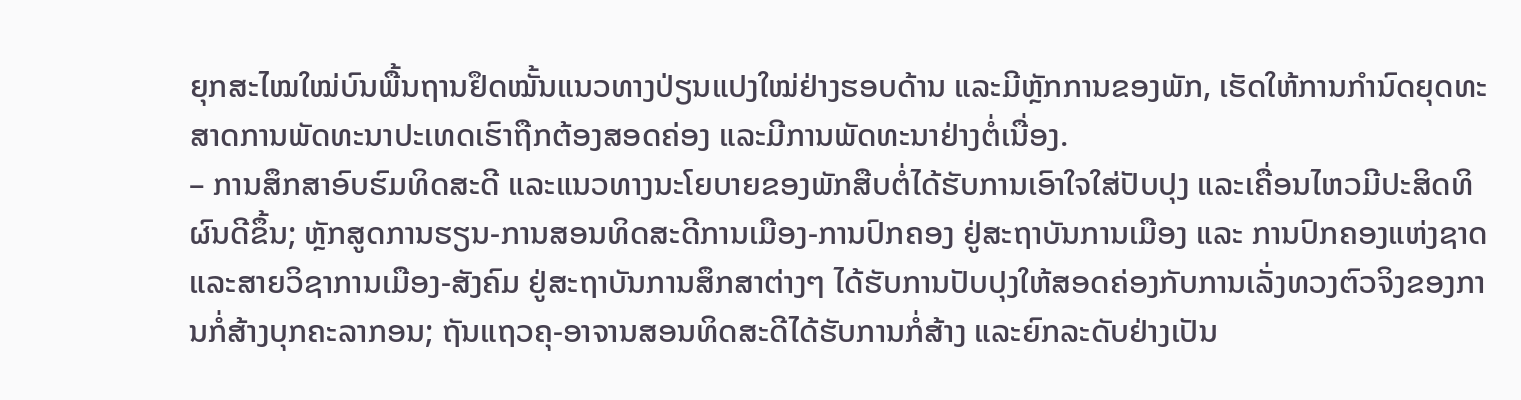ຍຸກສະໄໝໃໝ່ບົນພື້ນຖານຢຶດໝັ້ນແນວທາງປ່ຽນແປງໃໝ່ຢ່າງຮອບດ້ານ ແລະມີຫຼັກການຂອງພັກ, ເຮັດໃຫ້ການກຳນົດຍຸດທະສາດການພັດທະນາປະເທດເຮົາຖືກຕ້ອງສອດຄ່ອງ ແລະມີການພັດທະນາຢ່າງຕໍ່ເນື່ອງ.
– ການສຶກສາອົບຮົມທິດສະດີ ແລະແນວທາງນະໂຍບາຍຂອງພັກສືບຕໍ່ໄດ້ຮັບການເອົາໃຈໃສ່ປັບປຸງ ແລະເຄື່ອນໄຫວມີປະສິດທິຜົນດີຂຶ້ນ; ຫຼັກສູດການຮຽນ-ການສອນທິດສະດີການເມືອງ-ການປົກຄອງ ຢູ່ສະຖາບັນການເມືອງ ແລະ ການປົກຄອງແຫ່ງຊາດ ແລະສາຍວິຊາການເມືອງ-ສັງຄົມ ຢູ່ສະຖາບັນການສຶກສາຕ່າງໆ ໄດ້ຮັບການປັບປຸງໃຫ້ສອດຄ່ອງກັບການເລັ່ງທວງຕົວຈິງຂອງການກໍ່ສ້າງບຸກຄະລາກອນ; ຖັນແຖວຄຸ-ອາຈານສອນທິດສະດີໄດ້ຮັບການກໍ່ສ້າງ ແລະຍົກລະດັບຢ່າງເປັນ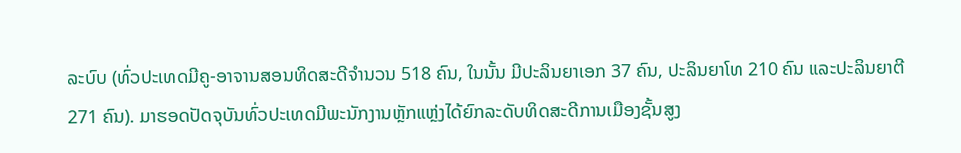ລະບົບ (ທົ່ວປະເທດມີຄູ-ອາຈານສອນທິດສະດີຈຳນວນ 518 ຄົນ, ໃນນັ້ນ ມີປະລິນຍາເອກ 37 ຄົນ, ປະລິນຍາໂທ 210 ຄົນ ແລະປະລິນຍາຕີ 271 ຄົນ). ມາຮອດປັດຈຸບັນທົ່ວປະເທດມີພະນັກງານຫຼັກແຫຼ່ງໄດ້ຍົກລະດັບທິດສະດີການເມືອງຊັ້ນສູງ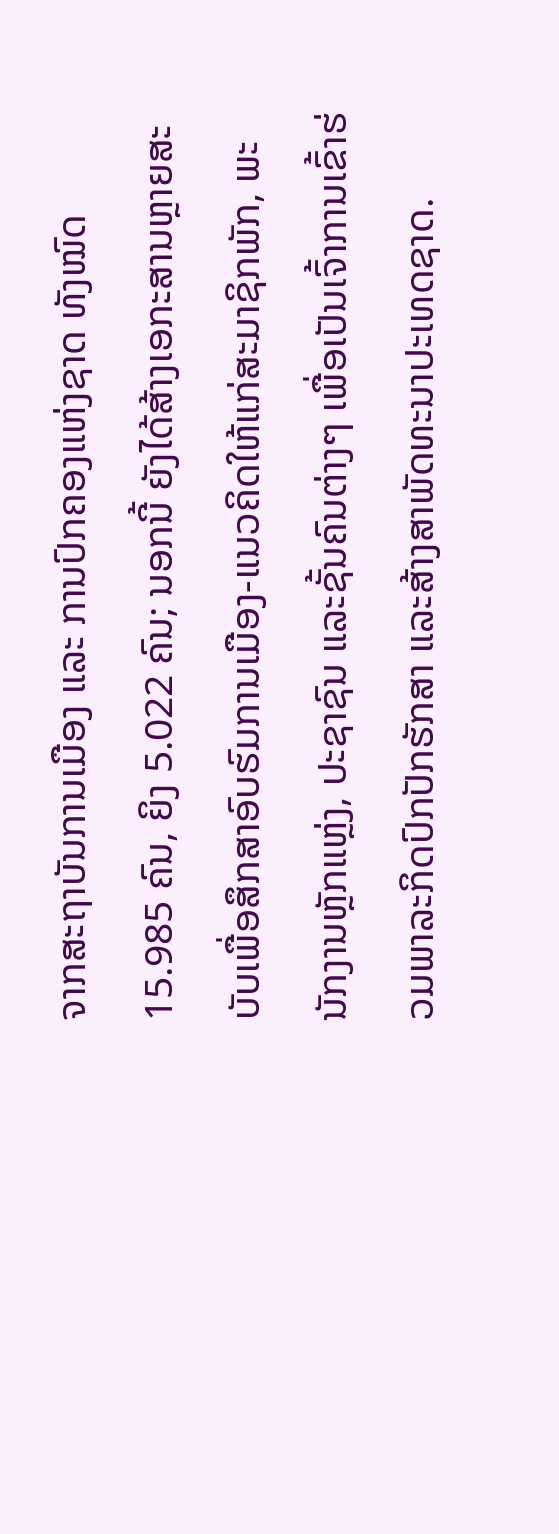ຈາກສະຖາບັນການເມືອງ ແລະ ການປົກຄອງແຫ່ງຊາດ ທັງໝົດ 15.985 ຄົນ, ຍິງ 5.022 ຄົນ; ນອກນີ້ ຍັງໄດ້ສ້າງເອກະສານຫຼາຍສະບັບເພື່ອສຶກສາອົບຮົມການເມືອງ-ແນວຄິດໃຫ້ແກ່ສະມາຊິກພັກ, ພະນັກງານຫຼັກແຫຼ່ງ, ປະຊາຊົນ ແລະຊັ້ນຄົນຕ່າງໆ ເພື່ອເປັນເຈົ້າການເຂົ້າຮ່ວມພາລະກິດປົກປັກຮັກສາ ແລະສ້າງສາພັດທະນາປະເທດຊາດ.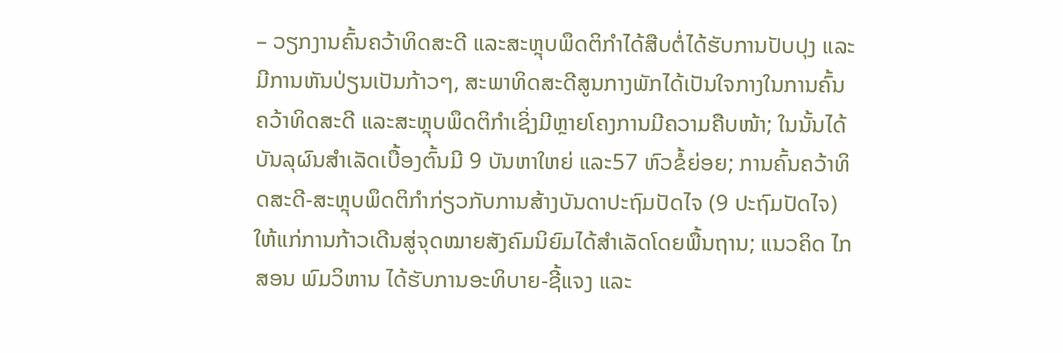– ວຽກງານຄົ້ນຄວ້າທິດສະດີ ແລະສະຫຼຸບພຶດຕິກຳໄດ້ສືບຕໍ່ໄດ້ຮັບການປັບປຸງ ແລະມີການຫັນປ່ຽນເປັນກ້າວໆ, ສະພາທິດສະດີສູນກາງພັກໄດ້ເປັນໃຈກາງໃນການຄົ້ນຄວ້າທິດສະດີ ແລະສະຫຼຸບພຶດຕິກຳເຊິ່ງມີຫຼາຍໂຄງການມີຄວາມຄືບໜ້າ; ໃນນັ້ນໄດ້ບັນລຸຜົນສຳເລັດເບື້ອງຕົ້ນມີ 9 ບັນຫາໃຫຍ່ ແລະ57 ຫົວຂໍ້ຍ່ອຍ; ການຄົ້ນຄວ້າທິດສະດີ-ສະຫຼຸບພຶດຕິກຳກ່ຽວກັບການສ້າງບັນດາປະຖົມປັດໄຈ (9 ປະຖົມປັດໄຈ) ໃຫ້ແກ່ການກ້າວເດີນສູ່ຈຸດໝາຍສັງຄົມນິຍົມໄດ້ສຳເລັດໂດຍພື້ນຖານ; ແນວຄິດ ໄກສອນ ພົມວິຫານ ໄດ້ຮັບການອະທິບາຍ-ຊີ້ແຈງ ແລະ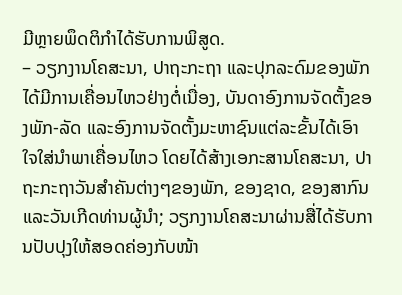ມີຫຼາຍພຶດຕິກຳໄດ້ຮັບການພິສູດ.
– ວຽກງານໂຄສະນາ, ປາຖະກະຖາ ແລະປຸກລະດົມຂອງພັກໄດ້ມີການເຄື່ອນໄຫວຢ່າງຕໍ່ເນື່ອງ, ບັນດາອົງການຈັດຕັ້ງຂອງພັກ-ລັດ ແລະອົງການຈັດຕັ້ງມະຫາຊົນແຕ່ລະຂັ້ນໄດ້ເອົາໃຈໃສ່ນຳພາເຄື່ອນໄຫວ ໂດຍໄດ້ສ້າງເອກະສານໂຄສະນາ, ປາຖະກະຖາວັນສຳຄັນຕ່າງໆຂອງພັກ, ຂອງຊາດ, ຂອງສາກົນ ແລະວັນເກີດທ່ານຜູ້ນຳ; ວຽກງານໂຄສະນາຜ່ານສື່ໄດ້ຮັບການປັບປຸງໃຫ້ສອດຄ່ອງກັບໜ້າ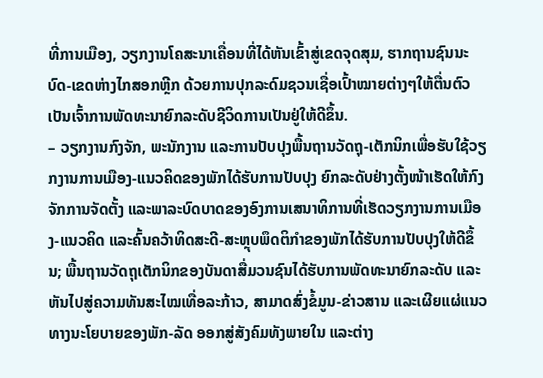ທີ່ການເມືອງ, ວຽກງານໂຄສະນາເຄື່ອນທີ່ໄດ້ຫັນເຂົ້າສູ່ເຂດຈຸດສຸມ, ຮາກຖານຊົນນະບົດ-ເຂດຫ່າງໄກສອກຫຼີກ ດ້ວຍການປຸກລະດົມຊວນເຊື່ອເປົ້າໝາຍຕ່າງໆໃຫ້ຕື່ນຕົວເປັນເຈົ້າການພັດທະນາຍົກລະດັບຊີວິດການເປັນຢູ່ໃຫ້ດີຂຶ້ນ.
– ວຽກງານກົງຈັກ, ພະນັກງານ ແລະການປັບປຸງພື້ນຖານວັດຖຸ-ເຕັກນິກເພື່ອຮັບໃຊ້ວຽກງານການເມືອງ-ແນວຄິດຂອງພັກໄດ້ຮັບການປັບປຸງ ຍົກລະດັບຢ່າງຕັ້ງໜ້າເຮັດໃຫ້ກົງຈັກການຈັດຕັ້ງ ແລະພາລະບົດບາດຂອງອົງການເສນາທິການທີ່ເຮັດວຽກງານການເມືອງ-ແນວຄິດ ແລະຄົ້ນຄວ້າທິດສະດີ-ສະຫຼຸບພຶດຕິກຳຂອງພັກໄດ້ຮັບການປັບປຸງໃຫ້ດີຂຶ້ນ; ພື້ນຖານວັດຖຸເຕັກນິກຂອງບັນດາສື່ມວນຊົນໄດ້ຮັບການພັດທະນາຍົກລະດັບ ແລະຫັນໄປສູ່ຄວາມທັນສະໄໝເທື່ອລະກ້າວ, ສາມາດສົ່ງຂໍ້ມູນ-ຂ່າວສານ ແລະເຜີຍແຜ່ແນວທາງນະໂຍບາຍຂອງພັກ-ລັດ ອອກສູ່ສັງຄົມທັງພາຍໃນ ແລະຕ່າງ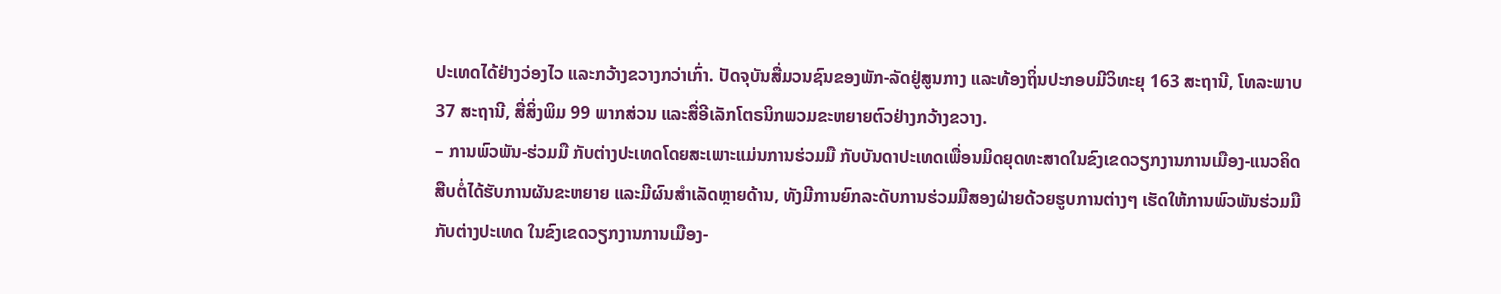ປະເທດໄດ້ຢ່າງວ່ອງໄວ ແລະກວ້າງຂວາງກວ່າເກົ່າ. ປັດຈຸບັນສື່ມວນຊົນຂອງພັກ-ລັດຢູ່ສູນກາງ ແລະທ້ອງຖິ່ນປະກອບມີວິທະຍຸ 163 ສະຖານີ, ໂທລະພາບ 37 ສະຖານີ, ສື່ສິ່ງພິມ 99 ພາກສ່ວນ ແລະສື່ອີເລັກໂຕຣນິກພວມຂະຫຍາຍຕົວຢ່າງກວ້າງຂວາງ.
– ການພົວພັນ-ຮ່ວມມື ກັບຕ່າງປະເທດໂດຍສະເພາະແມ່ນການຮ່ວມມື ກັບບັນດາປະເທດເພື່ອນມິດຍຸດທະສາດໃນຂົງເຂດວຽກງານການເມືອງ-ແນວຄິດ ສືບຕໍ່ໄດ້ຮັບການຜັນຂະຫຍາຍ ແລະມີຜົນສຳເລັດຫຼາຍດ້ານ, ທັງມີການຍົກລະດັບການຮ່ວມມືສອງຝ່າຍດ້ວຍຮູບການຕ່າງໆ ເຮັດໃຫ້ການພົວພັນຮ່ວມມືກັບຕ່າງປະເທດ ໃນຂົງເຂດວຽກງານການເມືອງ-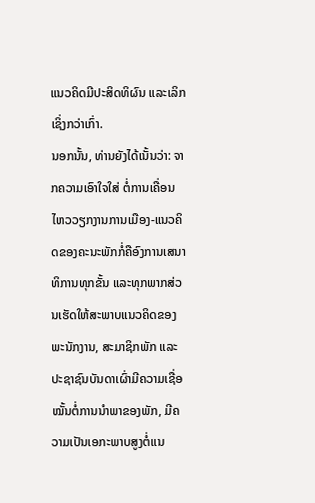ແນວຄິດມີປະສິດທິຜົນ ແລະເລິກເຊິ່ງກວ່າເກົ່າ.
ນອກນັ້ນ, ທ່ານຍັງໄດ້ເນັ້ນວ່າ: ຈາກຄວາມເອົາໃຈໃສ່ ຕໍ່ການເຄື່ອນໄຫວວຽກງານການເມືອງ-ແນວຄິດຂອງຄະນະພັກກໍ່ຄືອົງການເສນາທິການທຸກຂັ້ນ ແລະທຸກພາກສ່ວນເຮັດໃຫ້ສະພາບແນວຄິດຂອງພະນັກງານ, ສະມາຊິກພັກ ແລະປະຊາຊົນບັນດາເຜົ່າມີຄວາມເຊື່ອໝັ້ນຕໍ່ການນຳພາຂອງພັກ, ມີຄວາມເປັນເອກະພາບສູງຕໍ່ແນ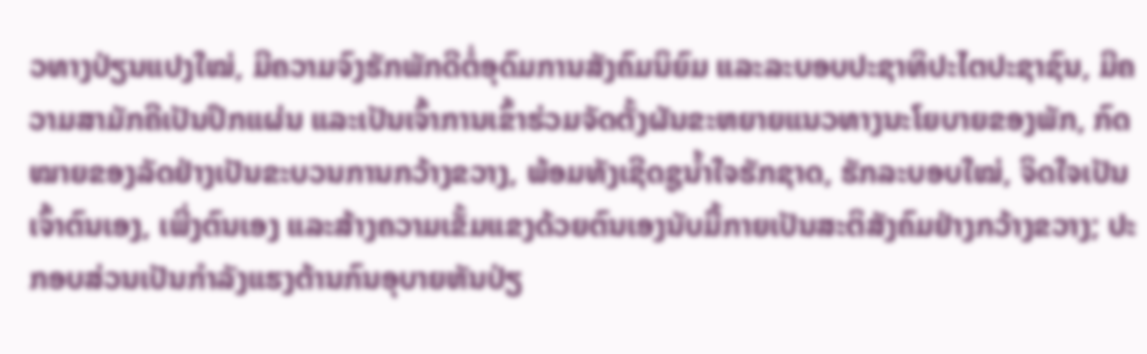ວທາງປ່ຽນແປງໃໝ່, ມີຄວາມຈົງຮັກພັກດີຕໍ່ອຸດົມການສັງຄົມນິຍົມ ແລະລະບອບປະຊາທິປະໄຕປະຊາຊົນ, ມີຄວາມສາມັກຄີເປັນປຶກແຜ່ນ ແລະເປັນເຈົ້າການເຂົ້າຮ່ວມຈັດຕັ້ງຜັນຂະຫຍາຍແນວທາງນະໂຍບາຍຂອງພັກ, ກົດໝາຍຂອງລັດຢ່າງເປັນຂະບວນການກວ້າງຂວາງ, ພ້ອມທັງເຊີດຊູນ້ຳໃຈຮັກຊາດ, ຮັກລະບອບໃໝ່, ຈິດໃຈເປັນເຈົ້າຕົນເອງ, ເພີ່ງຕົນເອງ ແລະສ້າງຄວາມເຂັ້ມແຂງດ້ວຍຕົນເອງນັບມື້ກາຍເປັນສະຕິສັງຄົມຢ່າງກວ້າງຂວາງ; ປະກອບສ່ວນເປັນກຳລັງແຮງຕ້ານກົນອຸບາຍຫັນປ່ຽ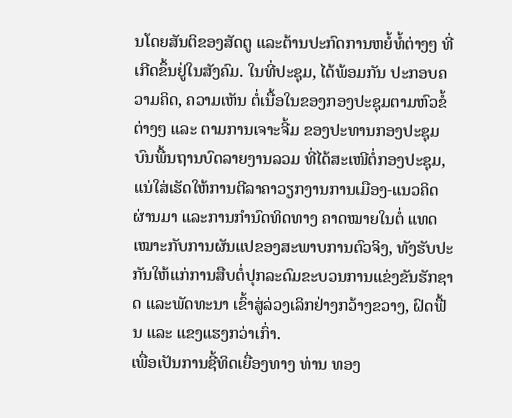ນໂດຍສັນຕິຂອງສັດຕູ ແລະຕ້ານປະກົດການຫຍໍ້ທໍ້ຕ່າງໆ ທີ່ເກີດຂຶ້ນຢູ່ໃນສັງຄົມ. ໃນທີ່ປະຊຸມ, ໄດ້ພ້ອມກັນ ປະກອບຄວາມຄິດ, ຄວາມເຫັນ ຕໍ່ເນື້ອໃນຂອງກອງປະຊຸມຕາມຫົວຂໍ້ຕ່າງໆ ແລະ ຕາມການເຈາະຈີ້ມ ຂອງປະທານກອງປະຊຸມບົນພື້ນຖານບົດລາຍງານລວມ ທີ່ໄດ້ສະເໜີຕໍ່ກອງປະຊຸມ, ແນ່ໃສ່ເຮັດໃຫ້ການຕີລາຄາວຽກງານການເມືອງ-ແນວຄິດຜ່ານມາ ແລະການກໍານົດທິດທາງ ຄາດໝາຍໃນຕໍ່ ແທດເໝາະກັບການຜັນແປຂອງສະພາບການຕົວຈິງ, ທັງຮັບປະກັນໃຫ້ແກ່ການສືບຕໍ່ປຸກລະດົມຂະບວນການແຂ່ງຂັນຮັກຊາດ ແລະພັດທະນາ ເຂົ້າສູ່ລ່ວງເລິກຢ່າງກວ້າງຂວາງ, ຝົດຟື້ນ ແລະ ແຂງແຮງກວ່າເກົ່າ.
ເພື່ອເປັນການຊີ້ທິດເຍື່ອງທາງ ທ່ານ ທອງ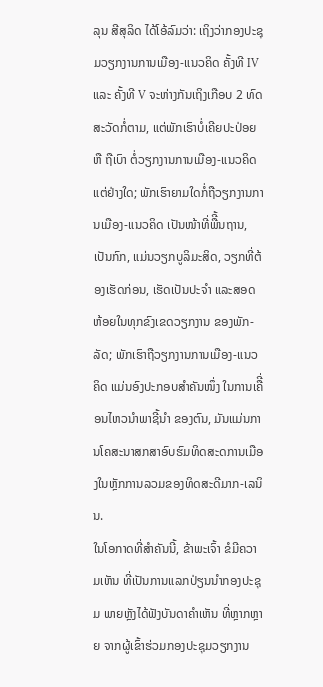ລຸນ ສີສຸລິດ ໄດ້ໂອ້ລົມວ່າ: ເຖິງວ່າກອງປະຊຸມວຽກງານການເມືອງ-ແນວຄິດ ຄັ້ງທີ IV ແລະ ຄັ້ງທີ V ຈະຫ່າງກັນເຖິງເກືອບ 2 ທົດສະວັດກໍ່ຕາມ, ແຕ່ພັກເຮົາບໍ່ເຄີຍປະປ່ອຍ ຫື ຖືເບົາ ຕໍ່ວຽກງານການເມືອງ-ແນວຄິດ ແຕ່ຢ່າງໃດ; ພັກເຮົາຍາມໃດກໍ່ຖືວຽກງານການເມືອງ-ແນວຄິດ ເປັນໜ້າທີ່ພືີ້ນຖານ, ເປັນກົກ, ແມ່ນວຽກບູລິມະສິດ, ວຽກທີ່ຕ້ອງເຮັດກ່ອນ, ເຮັດເປັນປະຈໍາ ແລະສອດຫ້ອຍໃນທຸກຂົງເຂດວຽກງານ ຂອງພັກ-ລັດ; ພັກເຮົາຖືວຽກງານການເມືອງ-ແນວຄິດ ແມ່ນອົງປະກອບສໍາຄັນໜຶ່ງ ໃນການເຄືີ່ອນໄຫວນໍາພາຊີ້ນໍາ ຂອງຕົນ, ມັນແມ່ນການໂຄສະນາສກສາອົບຮົມທິດສະດການເມືອງໃນຫັຼກການລວມຂອງທິດສະດີມາກ-ເລນິນ.
ໃນໂອກາດທີ່ສໍາຄັນນີ້, ຂ້າພະເຈົ້າ ຂໍມີຄວາມເຫັນ ທີ່ເປັນການແລກປ່ຽນນຳກອງປະຊຸມ ພາຍຫຼັງໄດ້ຟັງບັນດາຄຳເຫັນ ທີ່ຫຼາກຫຼາຍ ຈາກຜູ້ເຂົ້າຮ່ວມກອງປະຊຸມວຽກງານ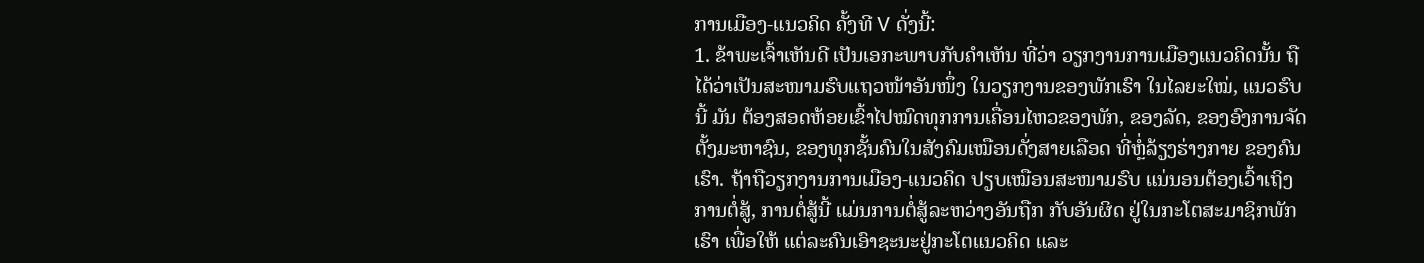ການເມືອງ-ແນວຄິດ ຄັ້ງທີ V ດັ່ງນີ້:
1. ຂ້າພະເຈົ້າເຫັນດີ ເປັນເອກະພາບກັບຄຳເຫັນ ທີ່ວ່າ ວຽກງານການເມືອງແນວຄິດນັ້ນ ຖືໄດ້ວ່າເປັນສະໜາມຮົບແຖວໜ້າອັນໜຶ່ງ ໃນວຽກງານຂອງພັກເຮົາ ໃນໄລຍະໃໝ່, ແນວຮົບນີ້ ມັນ ຕ້ອງສອດຫ້ອຍເຂົ້າໄປໝົດທຸກການເຄື່ອນໄຫວຂອງພັກ, ຂອງລັດ, ຂອງອົງການຈັດຕັ້ງມະຫາຊົນ, ຂອງທຸກຊັ້ນຄົນໃນສັງຄົມເໝືອນດັ່ງສາຍເລືອດ ທີ່ຫຼໍ່ລ້ຽງຮ່າງກາຍ ຂອງຄົນເຮົາ. ຖ້າຖືວຽກງານການເມືອງ-ແນວຄິດ ປຽບເໝືອນສະໜາມຮົບ ແນ່ນອນຕ້ອງເວົ້າເຖິງການຕໍ່ສູ້, ການຕໍ່ສູ້ນີ້ ແມ່ນການຕໍ່ສູ້ລະຫວ່າງອັນຖືກ ກັບອັນຜິດ ຢູ່ໃນກະໂຕສະມາຊິກພັກເຮົາ ເພື່ອໃຫ້ ແຕ່ລະຄົນເອົາຊະນະຢູ່ກະໂຕແນວຄິດ ແລະ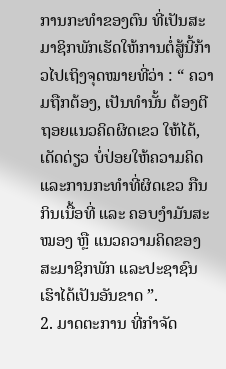ການກະທຳຂອງຕົນ ທີ່ເປັນສະມາຊິກພັກເຮັດໃຫ້ການຕໍ່ສູ້ນີ້ກ້າວໄປເຖິງຈຸດໝາຍທີ່ວ່າ : “ ຄວາມຖືກຕ້ອງ, ເປັນທໍານັ້ນ ຕ້ອງຕີຖອຍແນວຄິດຜິດເຂວ ໃຫ້ໄດ້, ເດັດດ່ຽວ ບໍ່ປ່ອຍໃຫ້ຄວາມຄິດ ແລະການກະທຳທີ່ຜິດເຂວ ກືນກິນເນື້ອທີ່ ແລະ ຄອບງຳມັນສະໝອງ ຫຼື ແນວຄວາມຄິດຂອງສະມາຊິກພັກ ແລະປະຊາຊົນເຮົາໄດ້ເປັນອັນຂາດ ”.
2. ມາດຕະການ ທີ່ກຳຈັດ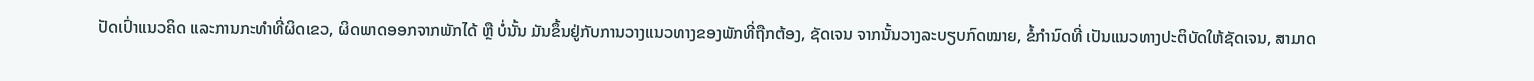ປັດເປົ່າແນວຄິດ ແລະການກະທໍາທີ່ຜິດເຂວ, ຜິດພາດອອກຈາກພັກໄດ້ ຫຼື ບໍ່ນັ້ນ ມັນຂຶ້ນຢູ່ກັບການວາງແນວທາງຂອງພັກທີ່ຖືກຕ້ອງ, ຊັດເຈນ ຈາກນັ້ນວາງລະບຽບກົດໝາຍ, ຂໍ້ກໍານົດທີ່ ເປັນແນວທາງປະຕິບັດໃຫ້ຊັດເຈນ, ສາມາດ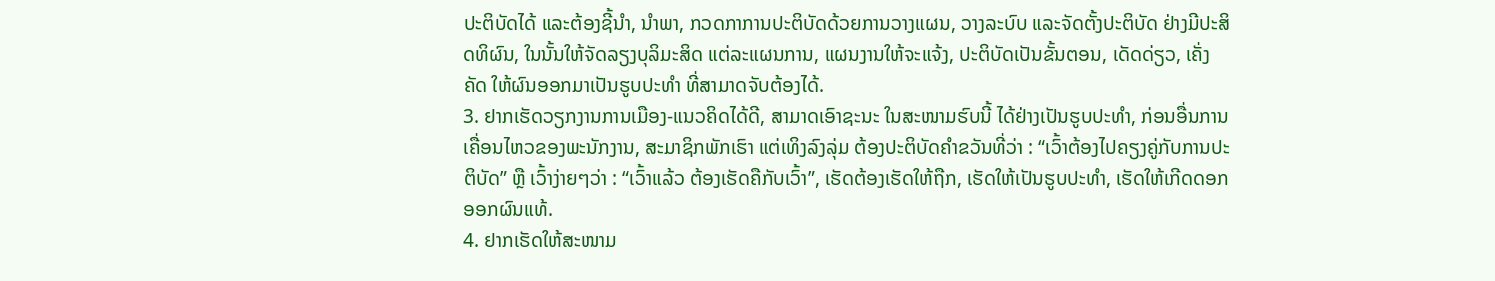ປະຕິບັດໄດ້ ແລະຕ້ອງຊີ້ນຳ, ນຳພາ, ກວດກາການປະຕິບັດດ້ວຍການວາງແຜນ, ວາງລະບົບ ແລະຈັດຕັ້ງປະຕິບັດ ຢ່າງມີປະສິດທິຜົນ, ໃນນັ້ນໃຫ້ຈັດລຽງບຸລິມະສິດ ແຕ່ລະແຜນການ, ແຜນງານໃຫ້ຈະແຈ້ງ, ປະຕິບັດເປັນຂັ້ນຕອນ, ເດັດດ່ຽວ, ເຄັ່ງຄັດ ໃຫ້ຜົນອອກມາເປັນຮູບປະທຳ ທີ່ສາມາດຈັບຕ້ອງໄດ້.
3. ຢາກເຮັດວຽກງານການເມືອງ-ແນວຄິດໄດ້ດີ, ສາມາດເອົາຊະນະ ໃນສະໜາມຮົບນີ້ ໄດ້ຢ່າງເປັນຮູບປະທຳ, ກ່ອນອື່ນການເຄື່ອນໄຫວຂອງພະນັກງານ, ສະມາຊິກພັກເຮົາ ແຕ່ເທິງລົງລຸ່ມ ຕ້ອງປະຕິບັດຄຳຂວັນທີ່ວ່າ : “ເວົ້າຕ້ອງໄປຄຽງຄູ່ກັບການປະຕິບັດ” ຫຼື ເວົ້າງ່າຍໆວ່າ : “ເວົ້າແລ້ວ ຕ້ອງເຮັດຄືກັບເວົ້າ”, ເຮັດຕ້ອງເຮັດໃຫ້ຖືກ, ເຮັດໃຫ້ເປັນຮູບປະທຳ, ເຮັດໃຫ້ເກີດດອກອອກຜົນແທ້.
4. ຢາກເຮັດໃຫ້ສະໜາມ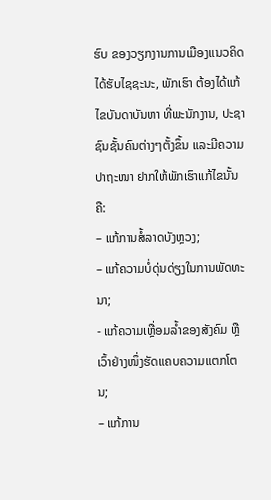ຮົບ ຂອງວຽກງານການເມືອງແນວຄິດໄດ້ຮັບໄຊຊະນະ, ພັກເຮົາ ຕ້ອງໄດ້ແກ້ໄຂບັນດາບັນຫາ ທີ່ພະນັກງານ, ປະຊາຊົນຊັ້ນຄົນຕ່າງໆຕັ້ງຂຶ້ນ ແລະມີຄວາມປາຖະໜາ ຢາກໃຫ້ພັກເຮົາແກ້ໄຂນັ້ນຄື:
– ແກ້ການສໍ້ລາດບັງຫຼວງ;
– ແກ້ຄວາມບໍ່ດຸ່ນດ່ຽງໃນການພັດທະນາ;
- ແກ້ຄວາມເຫຼື່ອມລ້ຳຂອງສັງຄົມ ຫຼື ເວົ້າຢ່າງໜຶ່ງຮັດແຄບຄວາມແຕກໂຕນ;
– ແກ້ການ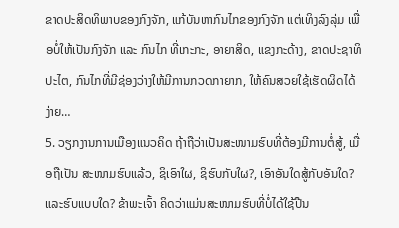ຂາດປະສິດທິພາບຂອງກົງຈັກ, ແກ້ບັນຫາກົນໄກຂອງກົງຈັກ ແຕ່ເທິງລົງລຸ່ມ ເພື່ອບໍ່ໃຫ້ເປັນກົງຈັກ ແລະ ກົນໄກ ທີ່ເກະກະ, ອາຍາສິດ, ແຂງກະດ້າງ, ຂາດປະຊາທິປະໄຕ, ກົນໄກທີ່ມີຊ່ອງວ່າງໃຫ້ມີການກວດກາຍາກ, ໃຫ້ຄົນສວຍໃຊ້ເຮັດຜິດໄດ້ງ່າຍ…
5. ວຽກງານການເມືອງແນວຄິດ ຖ້າຖືວ່າເປັນສະໜາມຮົບທີ່ຕ້ອງມີການຕໍ່ສູ້, ເມື່ອຖືເປັນ ສະໜາມຮົບແລ້ວ, ຊິເອົາໃຜ, ຊິຮົບກັບໃຜ?, ເອົາອັນໃດສູ້ກັບອັນໃດ? ແລະຮົບແບບໃດ? ຂ້າພະເຈົ້າ ຄິດວ່າແມ່ນສະໜາມຮົບທີ່ບໍ່ໄດ້ໃຊ້ປືນ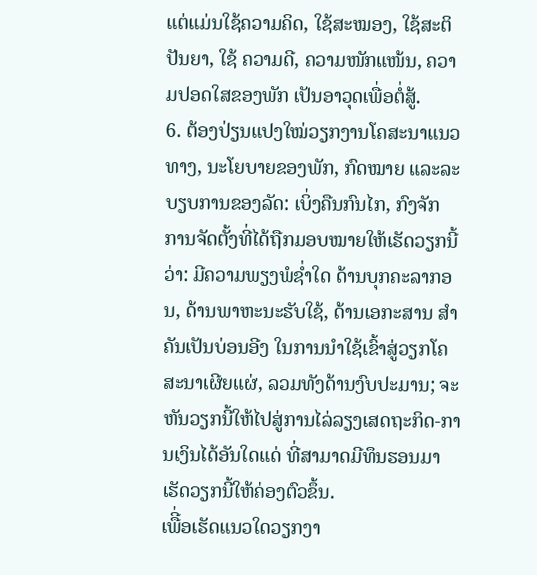ແຕ່ແມ່ນໃຊ້ຄວາມຄິດ, ໃຊ້ສະໝອງ, ໃຊ້ສະຕິປັນຍາ, ໃຊ້ ຄວາມດີ, ຄວາມໜັກແໜ້ນ, ຄວາມປອດໃສຂອງພັກ ເປັນອາວຸດເພື່ອຕໍ່ສູ້.
6. ຕ້ອງປ່ຽນແປງໃໝ່ວຽກງານໂຄສະນາແນວທາງ, ນະໂຍບາຍຂອງພັກ, ກົດໝາຍ ແລະລະບຽບການຂອງລັດ: ເບິ່ງຄືນກົນໄກ, ກົງຈັກ ການຈັດຕັ້ງທີ່ໄດ້ຖືກມອບໝາຍໃຫ້ເຮັດວຽກນີ້ວ່າ: ມີຄວາມພຽງພໍຊໍ່າໃດ ດ້ານບຸກຄະລາກອນ, ດ້ານພາຫະນະຮັບໃຊ້, ດ້ານເອກະສານ ສຳຄັນເປັນບ່ອນອີງ ໃນການນຳໃຊ້ເຂົ້າສູ່ວຽກໂຄສະນາເຜີຍແຜ່, ລວມທັງດ້ານງົບປະມານ; ຈະຫັນວຽກນີ້ໃຫ້ໄປສູ່ການໄລ່ລຽງເສດຖະກິດ-ການເງິນໄດ້ອັນໃດແດ່ ທີ່ສາມາດມີທຶນຮອນມາເຮັດວຽກນີ້ໃຫ້ຄ່ອງຕົວຂຶ້ນ.
ເພືີ່ອເຮັດແນວໃດວຽກງາ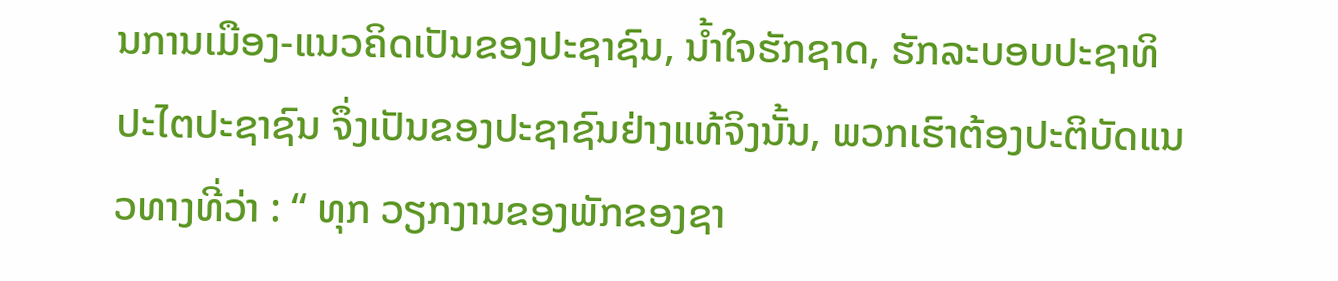ນການເມືອງ-ແນວຄິດເປັນຂອງປະຊາຊົນ, ນໍ້າໃຈຮັກຊາດ, ຮັກລະບອບປະຊາທິປະໄຕປະຊາຊົນ ຈຶ່ງເປັນຂອງປະຊາຊົນຢ່າງແທ້ຈິງນັ້ນ, ພວກເຮົາຕ້ອງປະຕິບັດແນວທາງທີ່ວ່າ : “ ທຸກ ວຽກງານຂອງພັກຂອງຊາ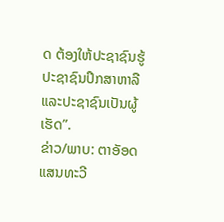ດ ຕ້ອງໃຫ້ປະຊາຊົນຮູ້ ປະຊາຊົນປຶກສາຫາລື ແລະປະຊາຊົນເປັນຜູ້ເຮັດ”.
ຂ່າວ/ພາບ: ຕາອັອດ ແສນທະວີ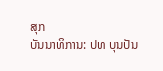ສຸກ
ບັນນາທິການ: ປທ ບຸນປັນ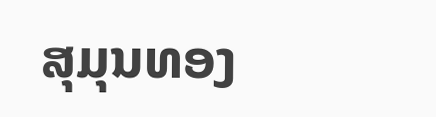ສຸມຸນທອງ